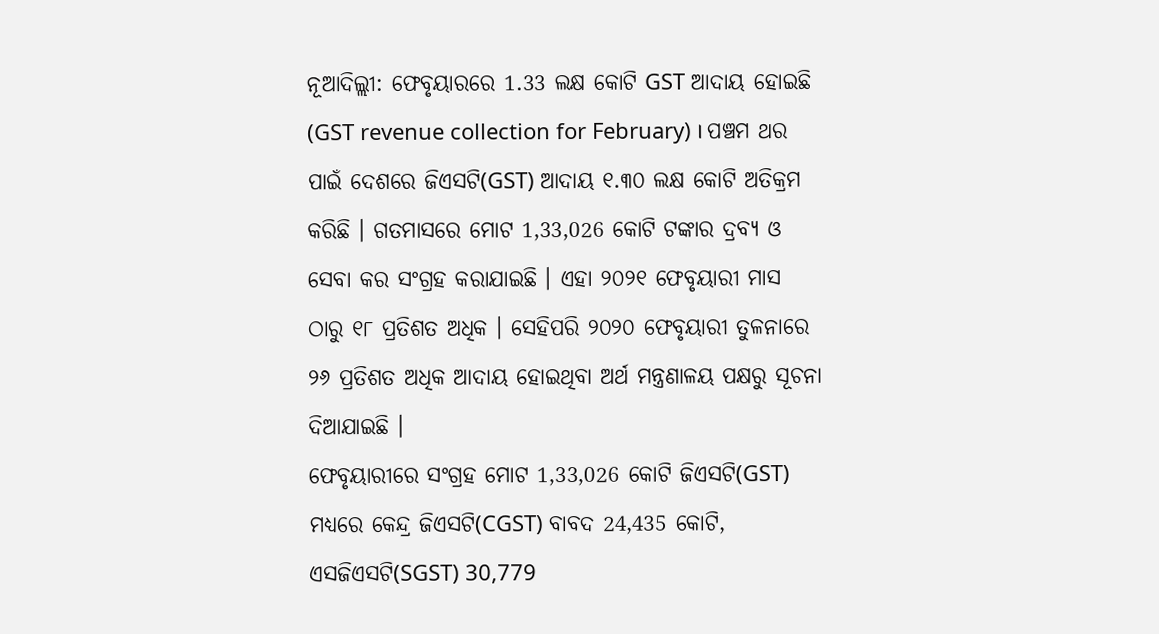ନୂଆଦିଲ୍ଲୀ: ଫେବୃୟାରରେ 1.33 ଲକ୍ଷ କୋଟି GST ଆଦାୟ ହୋଇଛି (GST revenue collection for February) । ପଞ୍ଚମ ଥର ପାଇଁ ଦେଶରେ ଜିଏସଟି(GST) ଆଦାୟ ୧.୩୦ ଲକ୍ଷ କୋଟି ଅତିକ୍ରମ କରିଛି । ଗତମାସରେ ମୋଟ 1,33,026 କୋଟି ଟଙ୍କାର ଦ୍ରବ୍ୟ ଓ ସେବା କର ସଂଗ୍ରହ କରାଯାଇଛି । ଏହା ୨୦୨୧ ଫେବୃୟାରୀ ମାସ ଠାରୁ ୧୮ ପ୍ରତିଶତ ଅଧିକ । ସେହିପରି ୨୦୨୦ ଫେବୃୟାରୀ ତୁଳନାରେ ୨୬ ପ୍ରତିଶତ ଅଧିକ ଆଦାୟ ହୋଇଥିବା ଅର୍ଥ ମନ୍ତ୍ରଣାଳୟ ପକ୍ଷରୁ ସୂଚନା ଦିଆଯାଇଛି ।
ଫେବୃୟାରୀରେ ସଂଗ୍ରହ ମୋଟ 1,33,026 କୋଟି ଜିଏସଟି(GST) ମଧ୍ୟରେ କେନ୍ଦ୍ର ଜିଏସଟି(CGST) ବାବଦ 24,435 କୋଟି, ଏସଜିଏସଟି(SGST) 30,779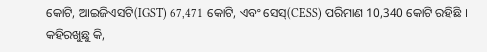କୋଟି, ଆଇଜିଏସଟି(IGST) 67,471 କୋଟି, ଏବଂ ସେସ୍(CESS) ପରିମାଣ 10,340 କୋଟି ରହିଛି । କହିରଖୁଛୁ କି,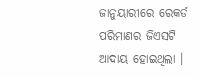ଜାନୁୟାରୀରେ ରେକର୍ଡ ପରିମାଣର ଜିଏସଟି ଆଦାୟ ହୋଇଥିଲା ।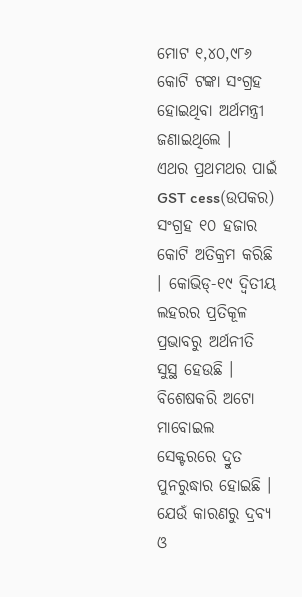ମୋଟ ୧,୪୦,୯୮୬ କୋଟି ଟଙ୍କା ସଂଗ୍ରହ ହୋଇଥିବା ଅର୍ଥମନ୍ତ୍ରୀ ଜଣାଇଥିଲେ ।
ଏଥର ପ୍ରଥମଥର ପାଇଁ GST cess(ଉପକର) ସଂଗ୍ରହ ୧୦ ହଜାର କୋଟି ଅତିକ୍ରମ କରିଛି । କୋଭିଡ୍-୧୯ ଦ୍ବିତୀୟ ଲହରର ପ୍ରତିକୂଳ ପ୍ରଭାବରୁ ଅର୍ଥନୀତି ସୁସ୍ଥ ହେଉଛି । ବିଶେଷକରି ଅଟୋ ମାବୋଇଲ ସେକ୍ଟରରେ ଦ୍ରୁତ ପୁନରୁଦ୍ଧାର ହୋଇଛି । ଯେଉଁ କାରଣରୁ ଦ୍ରବ୍ୟ ଓ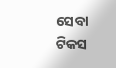ସେବା ଟିକସ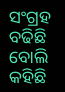ସଂଗ୍ରହ ବଢିଛି ବୋଲି କହିଛି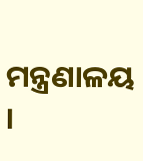ମନ୍ତ୍ରଣାଳୟ ।